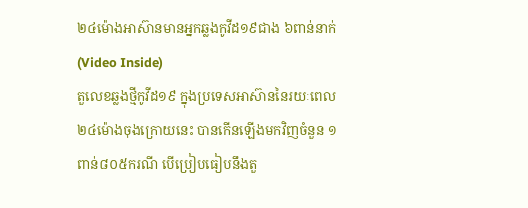២៤ម៉ោងអាស៊ានមានអ្នកឆ្លងកូវីដ១៩ជាង ៦ពាន់នាក់ (Video Inside)
តួលេខឆ្លងថ្មីកូវីដ១៩ ក្នុងប្រទេសអាស៊ាននៃរយៈពេល ២៤ម៉ោងចុងក្រោយនេះ បានកើនឡើងមកវិញចំនួន ១ពាន់៨០៥ករណី បើប្រៀបធៀបនឹងតួ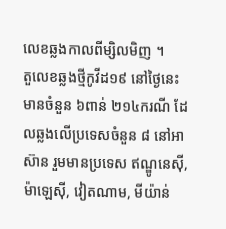លេខឆ្លងកាលពីម្សិលមិញ ។
តួលេខឆ្លងថ្មីកូវីដ១៩ នៅថ្ងៃនេះ មានចំនួន ៦ពាន់ ២១៤ករណី ដែលឆ្លងលើប្រទេសចំនួន ៨ នៅអាស៊ាន រួមមានប្រទេស ឥណ្ឌូនេស៊ី, ម៉ាឡេស៊ី, វៀតណាម, មីយ៉ាន់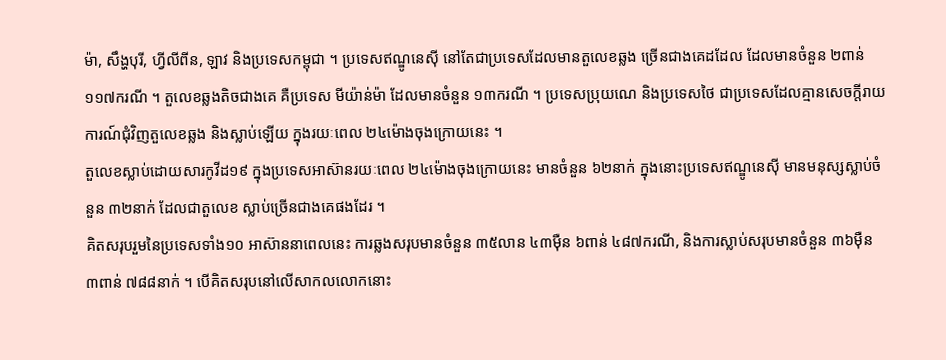ម៉ា, សឹង្ហបុរី, ហ្វីលីពីន, ឡាវ និងប្រទេសកម្ពុជា ។ ប្រទេសឥណ្ឌូនេស៊ី នៅតែជាប្រទេសដែលមានតួលេខឆ្លង ច្រើនជាងគេដដែល ដែលមានចំនួន ២ពាន់១១៧ករណី ។ តួលេខឆ្លងតិចជាងគេ គឺប្រទេស មីយ៉ាន់ម៉ា ដែលមានចំនួន ១៣ករណី ។ ប្រទេសប្រុយណេ និងប្រទេសថៃ ជាប្រទេសដែលគ្មានសេចក្តីរាយការណ៍ជុំវិញតួលេខឆ្លង និងស្លាប់ឡើយ ក្នុងរយៈពេល ២៤ម៉ោងចុងក្រោយនេះ ។
តួលេខស្លាប់ដោយសារកូវីដ១៩ ក្នុងប្រទេសអាស៊ានរយៈពេល ២៤ម៉ោងចុងក្រោយនេះ មានចំនួន ៦២នាក់ ក្នុងនោះប្រទេសឥណ្ឌូនេស៊ី មានមនុស្សស្លាប់ចំនួន ៣២នាក់ ដែលជាតួលេខ ស្លាប់ច្រើនជាងគេផងដែរ ។
គិតសរុបរួមនៃប្រទេសទាំង១០ អាស៊ាននាពេលនេះ ការឆ្លងសរុបមានចំនួន ៣៥លាន ៤៣ម៉ឺន ៦ពាន់ ៤៨៧ករណី, និងការស្លាប់សរុបមានចំនួន ៣៦ម៉ឺន ៣ពាន់ ៧៨៨នាក់ ។ បើគិតសរុបនៅលើសាកលលោកនោះ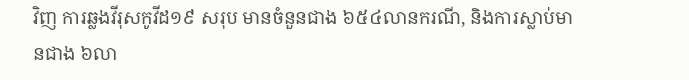វិញ ការឆ្លងវីរុសកូវីដ១៩ សរុប មានចំនួនជាង ៦៥៤លានករណី, និងការស្លាប់មានជាង ៦លា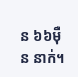ន ៦៦ម៉ឺន នាក់។